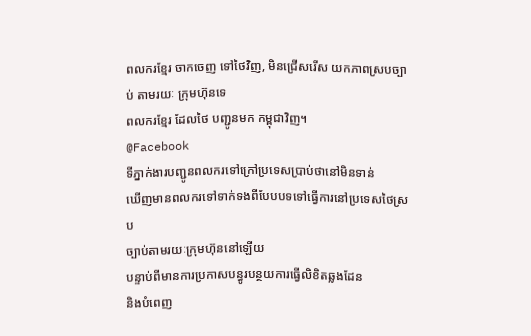ពលករខ្មែរ ចាកចេញ ទៅថៃវិញ, មិនជ្រើសរើស យកភាពស្របច្បាប់ តាមរយៈ ក្រុមហ៊ុនទេ
ពលករខ្មែរ ដែលថៃ បញ្ជូនមក កម្ពុជាវិញ។
@Facebook
ទីភ្នាក់ងារបញ្ជូនពលករទៅក្រៅប្រទេសប្រាប់ថានៅមិនទាន់
ឃើញមានពលករទៅទាក់ទងពីបែបបទទៅធ្វើការនៅប្រទេសថៃស្រប
ច្បាប់តាមរយៈក្រុមហ៊ុននៅឡើយ
បន្ទាប់ពីមានការប្រកាសបន្ធូរបន្ថយការធ្វើលិខិតឆ្លងដែន
និងបំពេញ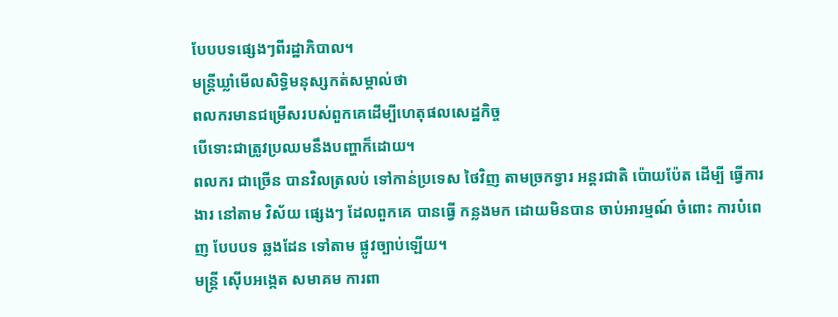បែបបទផ្សេងៗពីរដ្ឋាភិបាល។
មន្ត្រីឃ្លាំមើលសិទ្ធិមនុស្សកត់សម្គាល់ថា
ពលករមានជម្រើសរបស់ពួកគេដើម្បីហេតុផលសេដ្ឋកិច្ច
បើទោះជាត្រូវប្រឈមនឹងបញ្ហាក៏ដោយ។
ពលករ ជាច្រើន បានវិលត្រលប់ ទៅកាន់ប្រទេស ថៃវិញ តាមច្រកទ្វារ អន្តរជាតិ ប៉ោយប៉ែត ដើម្បី ធ្វើការងារ នៅតាម វិស័យ ផ្សេងៗ ដែលពួកគេ បានធ្វើ កន្លងមក ដោយមិនបាន ចាប់អារម្មណ៍ ចំពោះ ការបំពេញ បែបបទ ឆ្លងដែន ទៅតាម ផ្លូវច្បាប់ឡើយ។
មន្ត្រី ស៊ើបអង្កេត សមាគម ការពា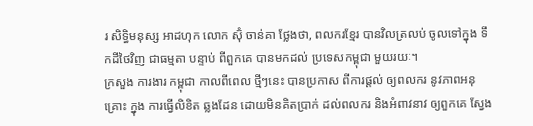រ សិទ្ធិមនុស្ស អាដហុក លោក ស៊ុំ ចាន់គា ថ្លែងថា, ពលករខ្មែរ បានវិលត្រលប់ ចូលទៅក្នុង ទឹកដីថៃវិញ ជាធម្មតា បន្ទាប់ ពីពួកគេ បានមកដល់ ប្រទេសកម្ពុជា មួយរយៈ។
ក្រសួង ការងារ កម្ពុជា កាលពីពេល ថ្មីៗនេះ បានប្រកាស ពីការផ្តល់ ឲ្យពលករ នូវភាពអនុគ្រោះ ក្នុង ការធ្វើលិខិត ឆ្លងដែន ដោយមិនគិតប្រាក់ ដល់ពលករ និងអំពាវនាវ ឲ្យពួកគេ ស្វែង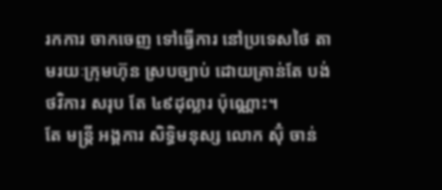រកការ ចាកចេញ ទៅធ្វើការ នៅប្រទេសថៃ តាមរយៈក្រុមហ៊ុន ស្របច្បាប់ ដោយគ្រាន់តែ បង់ថវិការ សរុប តែ ៤៩ដុល្លារ ប៉ុណ្ណោះ។
តែ មន្ត្រី អង្គការ សិទ្ធិមនុស្ស លោក ស៊ុំ ចាន់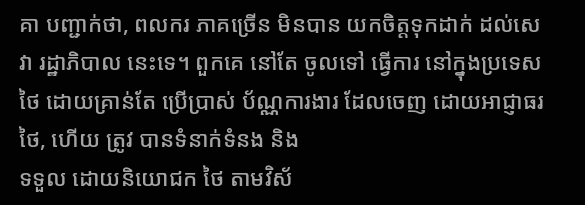គា បញ្ជាក់ថា, ពលករ ភាគច្រើន មិនបាន យកចិត្តទុកដាក់ ដល់សេវា រដ្ឋាភិបាល នេះទេ។ ពួកគេ នៅតែ ចូលទៅ ធ្វើការ នៅក្នុងប្រទេសថៃ ដោយគ្រាន់តែ ប្រើប្រាស់ ប័ណ្ណការងារ ដែលចេញ ដោយអាជ្ញាធរ ថៃ, ហើយ ត្រូវ បានទំនាក់ទំនង និង
ទទួល ដោយនិយោជក ថៃ តាមវិស័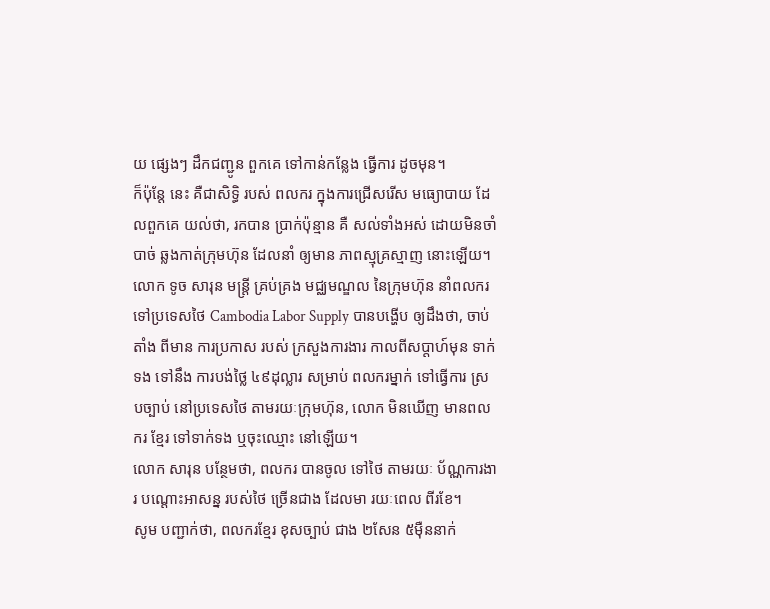យ ផ្សេងៗ ដឹកជញ្ជូន ពួកគេ ទៅកាន់កន្លែង ធ្វើការ ដូចមុន។
ក៏ប៉ុន្តែ នេះ គឺជាសិទ្ធិ របស់ ពលករ ក្នុងការជ្រើសរើស មធ្យោបាយ ដែលពួកគេ យល់ថា, រកបាន ប្រាក់ប៉ុន្មាន គឺ សល់ទាំងអស់ ដោយមិនចាំបាច់ ឆ្លងកាត់ក្រុមហ៊ុន ដែលនាំ ឲ្យមាន ភាពស្មុគ្រស្មាញ នោះឡើយ។
លោក ទូច សារុន មន្ត្រី គ្រប់គ្រង មជ្ឈមណ្ឌល នៃក្រុមហ៊ុន នាំពលករ ទៅប្រទេសថៃ Cambodia Labor Supply បានបង្ហើប ឲ្យដឹងថា, ចាប់តាំង ពីមាន ការប្រកាស របស់ ក្រសួងការងារ កាលពីសប្តាហ៍មុន ទាក់ទង ទៅនឹង ការបង់ថ្លៃ ៤៩ដុល្លារ សម្រាប់ ពលករម្នាក់ ទៅធ្វើការ ស្របច្បាប់ នៅប្រទេសថៃ តាមរយៈក្រុមហ៊ុន, លោក មិនឃើញ មានពលករ ខ្មែរ ទៅទាក់ទង ឬចុះឈ្មោះ នៅឡើយ។
លោក សារុន បន្ថែមថា, ពលករ បានចូល ទៅថៃ តាមរយៈ ប័ណ្ណការងារ បណ្តោះអាសន្ន របស់ថៃ ច្រើនជាង ដែលមា រយៈពេល ពីរខែ។
សូម បញ្ជាក់ថា, ពលករខ្មែរ ខុសច្បាប់ ជាង ២សែន ៥ម៉ឺននាក់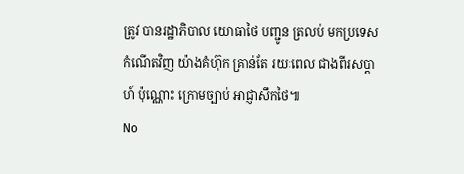ត្រូវ បានរដ្ឋាភិបាល យោធាថៃ បញ្ជូន ត្រលប់ មកប្រទេស កំណើតវិញ យ៉ាងគំហ៊ុក គ្រាន់តែ រយៈពេល ជាងពីរសប្តាហ៍ ប៉ុណ្ណោះ ក្រោមច្បាប់ អាជ្ញាសឹកថៃ៕
No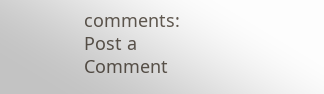comments:
Post a Comment